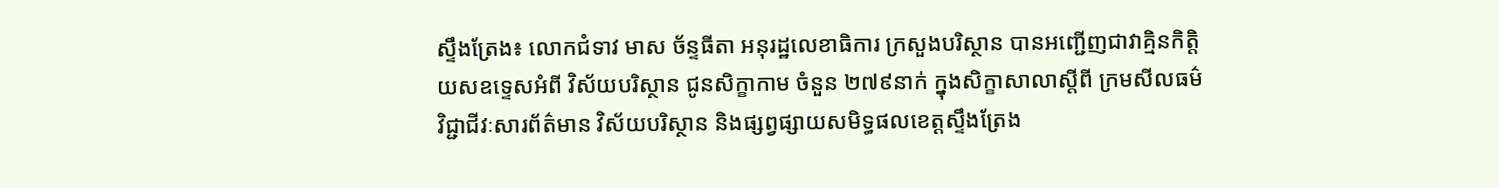ស្ទឹងត្រែង៖ លោកជំទាវ មាស ច័ន្ទធីតា អនុរដ្ឋលេខាធិការ ក្រសួងបរិស្ថាន បានអញ្ជើញជាវាគ្មិនកិត្តិយសឧទ្ទេសអំពី វិស័យបរិស្ថាន ជូនសិក្ខាកាម ចំនួន ២៧៩នាក់ ក្នុងសិក្ខាសាលាស្ដីពី ក្រមសីលធម៌ វិជ្ជាជីវៈសារព័ត៌មាន វិស័យបរិស្ថាន និងផ្សព្វផ្សាយសមិទ្ធផលខេត្តស្ទឹងត្រែង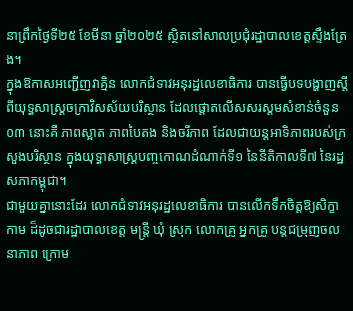នាព្រឹកថ្ងៃទី២៥ ខែមីនា ឆ្នាំ២០២៥ ស្ថិតនៅសាលប្រជុំរដ្ឋាបាលខេត្តស្ទឹងត្រែង។
ក្នុងឱកាសអញ្ជើញវាគ្មិន លោកជំទាវអនុរដ្ឋលេខាធិការ បានធ្វេីបទបង្ហាញស្ដីពីយុទ្ធសាស្ត្រចក្រាវិសស័យបរិស្ថាន ដែលផ្ដោតលេីសសរស្ដមសំខាន់ចំនួន ០៣ នោះគឺ ភាពស្អាត ភាពបៃតង និងចរីភាព ដែលជាយន្ដអាទិភាពរបស់ក្រសួងបរិស្ថាន ក្នុងយុទ្ធាសាស្រ្ដបញ្ចកោណដំណាក់ទី១ នៃនីតិកាលទី៧ នៃរដ្ឋសភាកម្ពុជា។
ជាមួយគ្នានោះដែរ លោកជំទាវអនុរដ្ឋលេខាធិការ បានលេីកទឹកចិត្ដឱ្យសិក្ខាកាម ដ៏ដូចជារដ្ឋាបាលខេត្ត មន្រ្ដី ឃុំ ស្រុក លោកគ្រូ អ្នកគ្រូ បន្ដជម្រុញចលនាភាព ក្រោម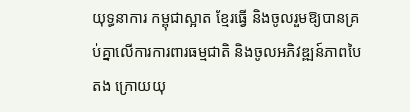យុទ្ធនាការ កម្ពុជាស្អាត ខែ្មរធ្វើ និងចូលរួមឱ្យបានគ្រប់គ្នាលេីការការពារធម្មជាតិ និងចូលអភិវឌ្ឍន៍ភាពបៃតង ក្រោយយុ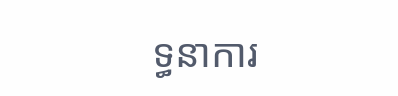ទ្ធនាការ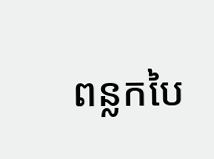ពន្លកបៃ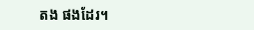តង ផងដែរ។